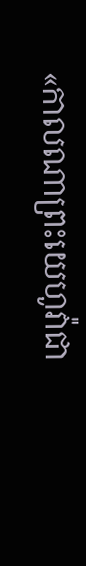«កាលណាព្រះយេហូវ៉ាជា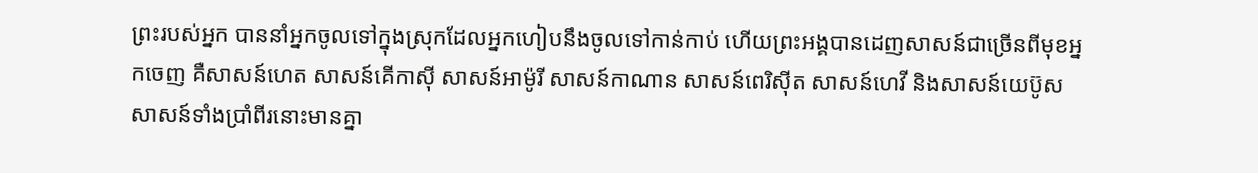ព្រះរបស់អ្នក បាននាំអ្នកចូលទៅក្នុងស្រុកដែលអ្នកហៀបនឹងចូលទៅកាន់កាប់ ហើយព្រះអង្គបានដេញសាសន៍ជាច្រើនពីមុខអ្នកចេញ គឺសាសន៍ហេត សាសន៍គើកាស៊ី សាសន៍អាម៉ូរី សាសន៍កាណាន សាសន៍ពេរិស៊ីត សាសន៍ហេវី និងសាសន៍យេប៊ូស សាសន៍ទាំងប្រាំពីរនោះមានគ្នា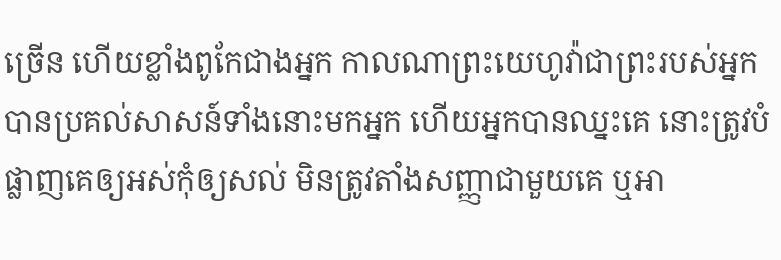ច្រើន ហើយខ្លាំងពូកែជាងអ្នក កាលណាព្រះយេហូវ៉ាជាព្រះរបស់អ្នកបានប្រគល់សាសន៍ទាំងនោះមកអ្នក ហើយអ្នកបានឈ្នះគេ នោះត្រូវបំផ្លាញគេឲ្យអស់កុំឲ្យសល់ មិនត្រូវតាំងសញ្ញាជាមួយគេ ឬអា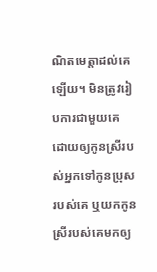ណិតមេត្តាដល់គេឡើយ។ មិនត្រូវរៀបការជាមួយគេ ដោយឲ្យកូនស្រីរបស់អ្នកទៅកូនប្រុសរបស់គេ ឬយកកូនស្រីរបស់គេមកឲ្យ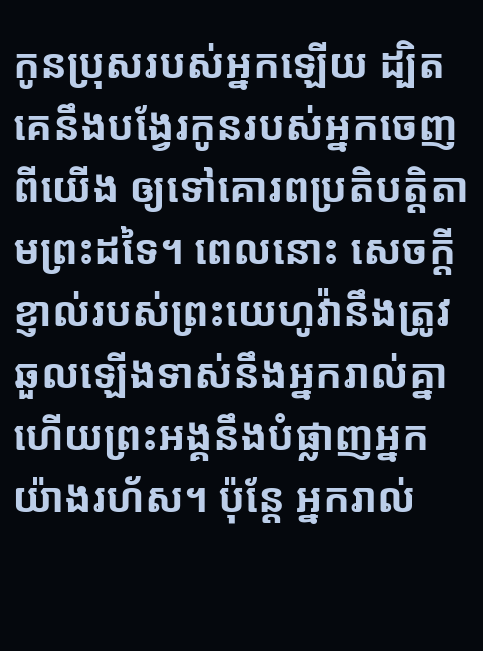កូនប្រុសរបស់អ្នកឡើយ ដ្បិតគេនឹងបង្វែរកូនរបស់អ្នកចេញពីយើង ឲ្យទៅគោរពប្រតិបត្តិតាមព្រះដទៃ។ ពេលនោះ សេចក្ដីខ្ញាល់របស់ព្រះយេហូវ៉ានឹងត្រូវឆួលឡើងទាស់នឹងអ្នករាល់គ្នា ហើយព្រះអង្គនឹងបំផ្លាញអ្នកយ៉ាងរហ័ស។ ប៉ុន្ដែ អ្នករាល់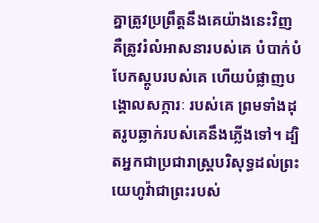គ្នាត្រូវប្រព្រឹត្តនឹងគេយ៉ាងនេះវិញ គឺត្រូវរំលំអាសនារបស់គេ បំបាក់បំបែកស្ដូបរបស់គេ ហើយបំផ្លាញបង្គោលសក្ការៈ របស់គេ ព្រមទាំងដុតរូបឆ្លាក់របស់គេនឹងភ្លើងទៅ។ ដ្បិតអ្នកជាប្រជារាស្ត្របរិសុទ្ធដល់ព្រះយេហូវ៉ាជាព្រះរបស់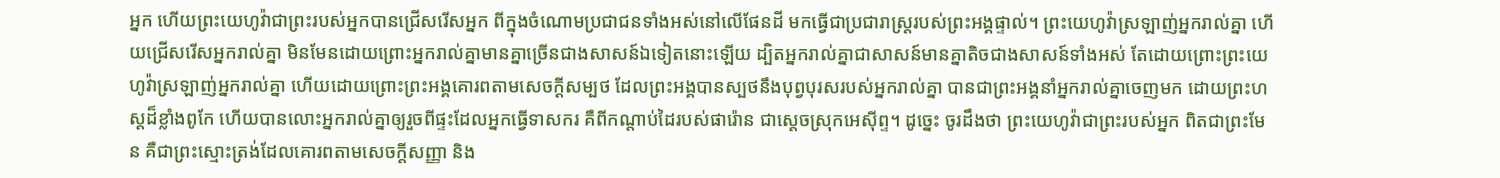អ្នក ហើយព្រះយេហូវ៉ាជាព្រះរបស់អ្នកបានជ្រើសរើសអ្នក ពីក្នុងចំណោមប្រជាជនទាំងអស់នៅលើផែនដី មកធ្វើជាប្រជារាស្ត្ររបស់ព្រះអង្គផ្ទាល់។ ព្រះយេហូវ៉ាស្រឡាញ់អ្នករាល់គ្នា ហើយជ្រើសរើសអ្នករាល់គ្នា មិនមែនដោយព្រោះអ្នករាល់គ្នាមានគ្នាច្រើនជាងសាសន៍ឯទៀតនោះឡើយ ដ្បិតអ្នករាល់គ្នាជាសាសន៍មានគ្នាតិចជាងសាសន៍ទាំងអស់ តែដោយព្រោះព្រះយេហូវ៉ាស្រឡាញ់អ្នករាល់គ្នា ហើយដោយព្រោះព្រះអង្គគោរពតាមសេចក្ដីសម្បថ ដែលព្រះអង្គបានស្បថនឹងបុព្វបុរសរបស់អ្នករាល់គ្នា បានជាព្រះអង្គនាំអ្នករាល់គ្នាចេញមក ដោយព្រះហស្តដ៏ខ្លាំងពូកែ ហើយបានលោះអ្នករាល់គ្នាឲ្យរួចពីផ្ទះដែលអ្នកធ្វើទាសករ គឺពីកណ្ដាប់ដៃរបស់ផារ៉ោន ជាស្តេចស្រុកអេស៊ីព្ទ។ ដូច្នេះ ចូរដឹងថា ព្រះយេហូវ៉ាជាព្រះរបស់អ្នក ពិតជាព្រះមែន គឺជាព្រះស្មោះត្រង់ដែលគោរពតាមសេចក្ដីសញ្ញា និង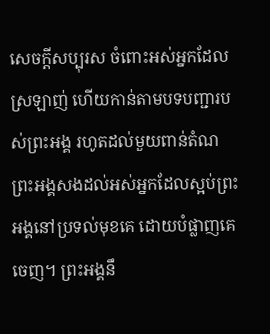សេចក្ដីសប្បុរស ចំពោះអស់អ្នកដែលស្រឡាញ់ ហើយកាន់តាមបទបញ្ជារបស់ព្រះអង្គ រហូតដល់មួយពាន់តំណ ព្រះអង្គសងដល់អស់អ្នកដែលស្អប់ព្រះអង្គនៅប្រទល់មុខគេ ដោយបំផ្លាញគេចេញ។ ព្រះអង្គនឹ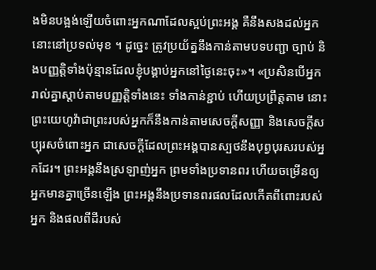ងមិនបង្អង់ឡើយចំពោះអ្នកណាដែលស្អប់ព្រះអង្គ គឺនឹងសងដល់អ្នកនោះនៅប្រទល់មុខ ។ ដូច្នេះ ត្រូវប្រយ័ត្ននឹងកាន់តាមបទបញ្ជា ច្បាប់ និងបញ្ញត្តិទាំងប៉ុន្មានដែលខ្ញុំបង្គាប់អ្នកនៅថ្ងៃនេះចុះ»។ «ប្រសិនបើអ្នករាល់គ្នាស្តាប់តាមបញ្ញត្តិទាំងនេះ ទាំងកាន់ខ្ជាប់ ហើយប្រព្រឹត្តតាម នោះព្រះយេហូវ៉ាជាព្រះរបស់អ្នកក៏នឹងកាន់តាមសេចក្ដីសញ្ញា និងសេចក្ដីសប្បុរសចំពោះអ្នក ជាសេចក្ដីដែលព្រះអង្គបានស្បថនឹងបុព្វបុរសរបស់អ្នកដែរ។ ព្រះអង្គនឹងស្រឡាញ់អ្នក ព្រមទាំងប្រទានពរ ហើយចម្រើនឲ្យអ្នកមានគ្នាច្រើនឡើង ព្រះអង្គនឹងប្រទានពរផលដែលកើតពីពោះរបស់អ្នក និងផលពីដីរបស់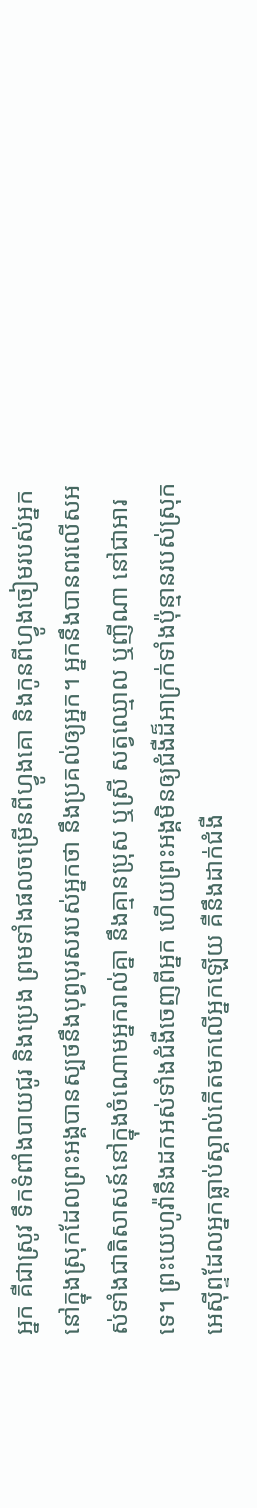អ្នក គឺជាស្រូវ ទឹកទំពាំងបាយជូរ និងប្រេង ព្រមទាំងផលចម្រើនពីហ្វូងគោ និងកូនពីហ្វូងចៀមរបស់អ្នក នៅក្នុងស្រុកដែលព្រះអង្គបានស្បថនឹងបុព្វបុរសរបស់អ្នកថា នឹងប្រគល់ឲ្យអ្នក។ អ្នកនឹងបានពរលើសអស់ទាំងជាតិសាសន៍នៅក្នុងចំណោមអ្នករាល់គ្នា នឹងគ្មានប្រុស ឬស្រី សត្វឈ្មោល ឬញីណា នៅជាអារទេ។ ព្រះយេហូវ៉ានឹងដកអស់ទាំងជំងឺចេញពីអ្នក ហើយព្រះអង្គមិនឲ្យជំងឺដ៏អាក្រក់ទាំងប៉ុន្មានរបស់ស្រុកអេស៊ីព្ទដែលអ្នកធ្លាប់ស្គាល់កើតមកលើអ្នកឡើយ គឺនឹងដាក់ជំងឺ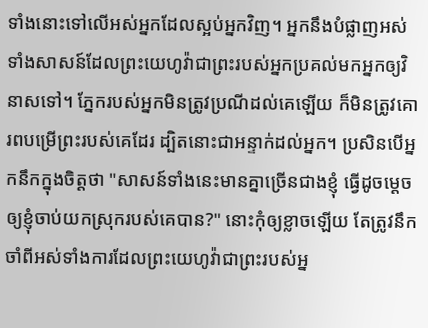ទាំងនោះទៅលើអស់អ្នកដែលស្អប់អ្នកវិញ។ អ្នកនឹងបំផ្លាញអស់ទាំងសាសន៍ដែលព្រះយេហូវ៉ាជាព្រះរបស់អ្នកប្រគល់មកអ្នកឲ្យវិនាសទៅ។ ភ្នែករបស់អ្នកមិនត្រូវប្រណីដល់គេឡើយ ក៏មិនត្រូវគោរពបម្រើព្រះរបស់គេដែរ ដ្បិតនោះជាអន្ទាក់ដល់អ្នក។ ប្រសិនបើអ្នកនឹកក្នុងចិត្តថា "សាសន៍ទាំងនេះមានគ្នាច្រើនជាងខ្ញុំ ធ្វើដូចម្ដេចឲ្យខ្ញុំចាប់យកស្រុករបស់គេបាន?" នោះកុំឲ្យខ្លាចឡើយ តែត្រូវនឹកចាំពីអស់ទាំងការដែលព្រះយេហូវ៉ាជាព្រះរបស់អ្ន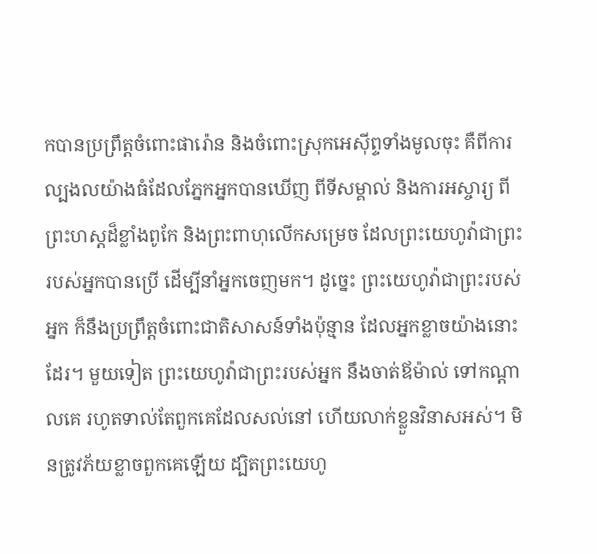កបានប្រព្រឹត្តចំពោះផារ៉ោន និងចំពោះស្រុកអេស៊ីព្ទទាំងមូលចុះ គឺពីការល្បងលយ៉ាងធំដែលភ្នែកអ្នកបានឃើញ ពីទីសម្គាល់ និងការអស្ចារ្យ ពីព្រះហស្តដ៏ខ្លាំងពូកែ និងព្រះពាហុលើកសម្រេច ដែលព្រះយេហូវ៉ាជាព្រះរបស់អ្នកបានប្រើ ដើម្បីនាំអ្នកចេញមក។ ដូច្នេះ ព្រះយេហូវ៉ាជាព្រះរបស់អ្នក ក៏នឹងប្រព្រឹត្តចំពោះជាតិសាសន៍ទាំងប៉ុន្មាន ដែលអ្នកខ្លាចយ៉ាងនោះដែរ។ មួយទៀត ព្រះយេហូវ៉ាជាព្រះរបស់អ្នក នឹងចាត់ឪម៉ាល់ ទៅកណ្ដាលគេ រហូតទាល់តែពួកគេដែលសល់នៅ ហើយលាក់ខ្លួនវិនាសអស់។ មិនត្រូវភ័យខ្លាចពួកគេឡើយ ដ្បិតព្រះយេហូ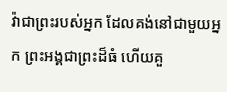វ៉ាជាព្រះរបស់អ្នក ដែលគង់នៅជាមួយអ្នក ព្រះអង្គជាព្រះដ៏ធំ ហើយគួ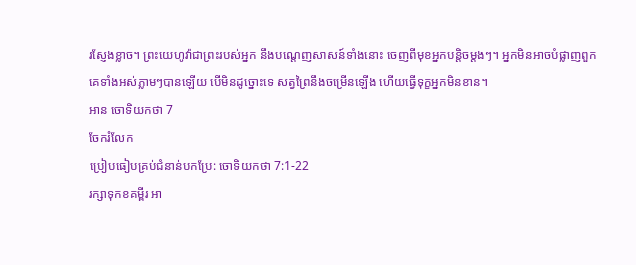រស្ញែងខ្លាច។ ព្រះយេហូវ៉ាជាព្រះរបស់អ្នក នឹងបណ្តេញសាសន៍ទាំងនោះ ចេញពីមុខអ្នកបន្តិចម្តងៗ។ អ្នកមិនអាចបំផ្លាញពួកគេទាំងអស់ភ្លាមៗបានឡើយ បើមិនដូច្នោះទេ សត្វព្រៃនឹងចម្រើនឡើង ហើយធ្វើទុក្ខអ្នកមិនខាន។
អាន ចោទិយកថា 7
ចែករំលែក
ប្រៀបធៀបគ្រប់ជំនាន់បកប្រែ: ចោទិយកថា 7:1-22
រក្សាទុកខគម្ពីរ អា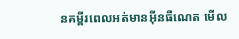នគម្ពីរពេលអត់មានអ៊ីនធឺណេត មើល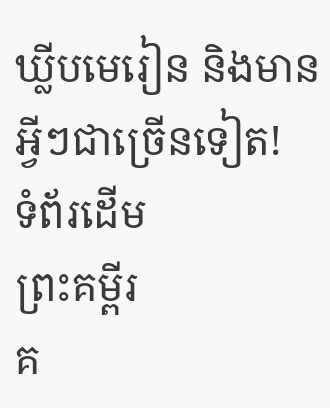ឃ្លីបមេរៀន និងមានអ្វីៗជាច្រើនទៀត!
ទំព័រដើម
ព្រះគម្ពីរ
គ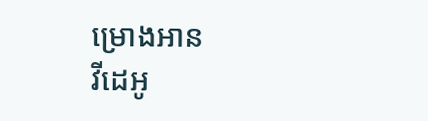ម្រោងអាន
វីដេអូ